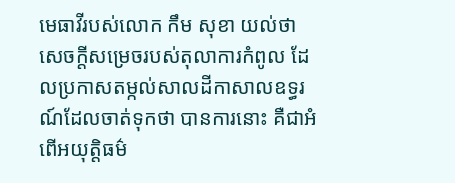មេធាវីរបស់លោក កឹម សុខា យល់ថា សេចក្តីសម្រេចរបស់តុលាការកំពូល ដែលប្រកាសតម្កល់សាលដីកាសាលឧទ្ធរណ៍ដែលចាត់ទុកថា បានការនោះ គឺជាអំពើអយុត្តិធម៌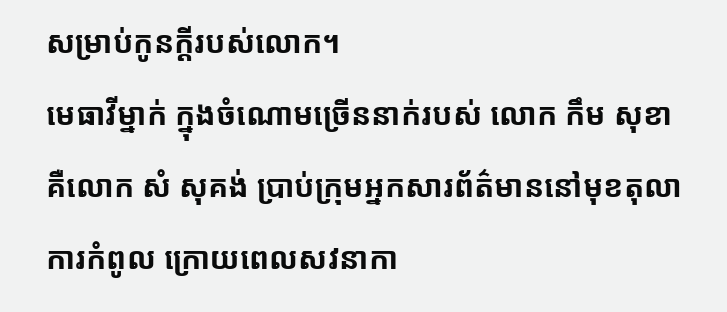សម្រាប់កូនក្ដីរបស់លោក។
មេធាវីម្នាក់ ក្នុងចំណោមច្រើននាក់របស់ លោក កឹម សុខា គឺលោក សំ សុគង់ ប្រាប់ក្រុមអ្នកសារព័ត៌មាននៅមុខតុលាការកំពូល ក្រោយពេលសវនាកា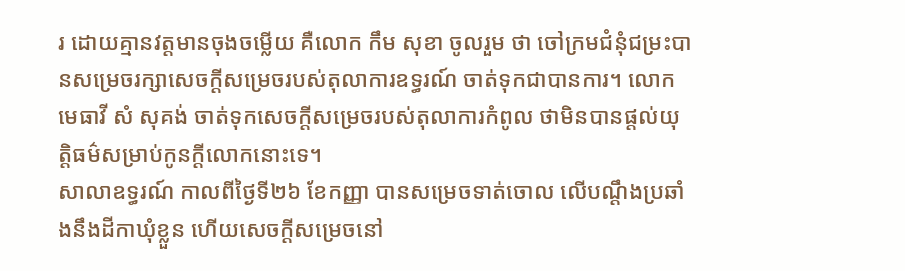រ ដោយគ្មានវត្តមានចុងចម្លើយ គឺលោក កឹម សុខា ចូលរួម ថា ចៅក្រមជំនុំជម្រះបានសម្រេចរក្សាសេចក្ដីសម្រេចរបស់តុលាការឧទ្ធរណ៍ ចាត់ទុកជាបានការ។ លោកមេធាវី សំ សុគង់ ចាត់ទុកសេចក្ដីសម្រេចរបស់តុលាការកំពូល ថាមិនបានផ្ដល់យុត្តិធម៌សម្រាប់កូនក្ដីលោកនោះទេ។
សាលាឧទ្ធរណ៍ កាលពីថ្ងៃទី២៦ ខែកញ្ញា បានសម្រេចទាត់ចោល លើបណ្ដឹងប្រឆាំងនឹងដីកាឃុំខ្លួន ហើយសេចក្ដីសម្រេចនៅ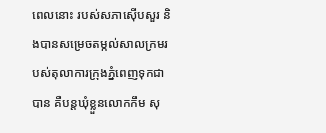ពេលនោះ របស់សភាស៊ើបសួរ និងបានសម្រេចតម្កល់សាលក្រមរបស់តុលាការក្រុងភ្នំពេញទុកជាបាន គឺបន្តឃុំខ្លួនលោកកឹម សុ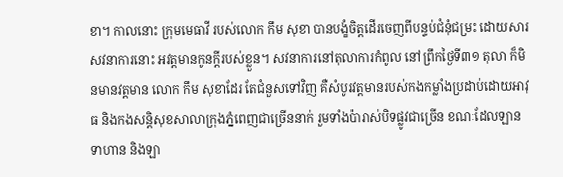ខា។ កាលនោះ ក្រុមមេធាវី របស់លោក កឹម សុខា បានបង្ខំចិត្តដើរចេញពីបន្ទប់ជំនុំជម្រះ ដោយសារសវនាការនោះ អវត្តមានកូនក្តីរបស់ខ្លួន។ សវនាការនៅតុលាការកំពូល នៅព្រឹកថ្ងៃទី៣១ តុលា ក៏មិនមានវត្តមាន លោក កឹម សុខាដែរ តែជំនួសទៅវិញ គឺសំបូរវត្តមានរបស់កងកម្លាំងប្រដាប់ដោយអាវុធ និងកងសន្ដិសុខសាលាក្រុងភ្នំពេញជាច្រើននាក់ រួមទាំងប៉ារាស់បិទផ្លូវជាច្រើន ខណៈដែលឡានទាហាន និងឡា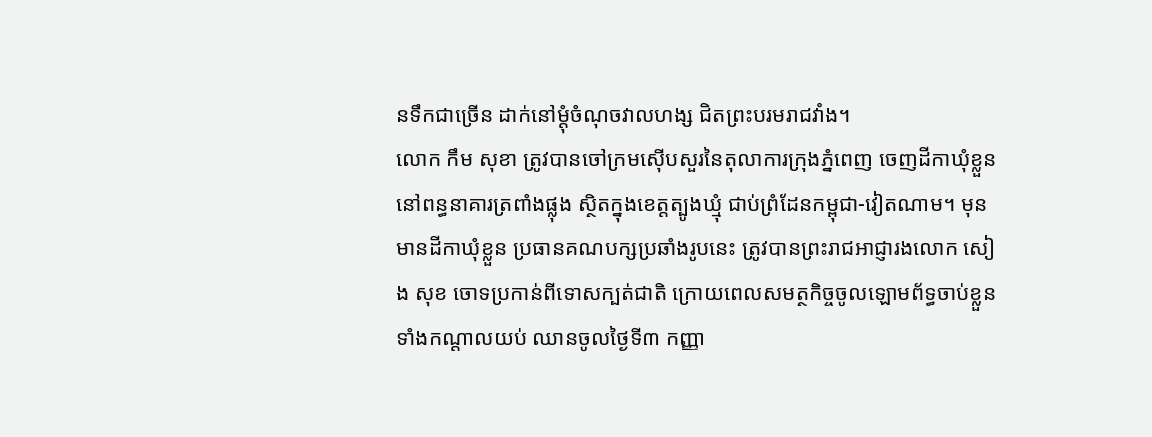នទឹកជាច្រើន ដាក់នៅម្ដុំចំណុចវាលហង្ស ជិតព្រះបរមរាជវាំង។
លោក កឹម សុខា ត្រូវបានចៅក្រមស៊ើបសួរនៃតុលាការក្រុងភ្នំពេញ ចេញដីកាឃុំខ្លួននៅពន្ធនាគារត្រពាំងផ្លុង ស្ថិតក្នុងខេត្តត្បូងឃ្មុំ ជាប់ព្រំដែនកម្ពុជា-វៀតណាម។ មុនមានដីកាឃុំខ្លួន ប្រធានគណបក្សប្រឆាំងរូបនេះ ត្រូវបានព្រះរាជអាជ្ញារងលោក សៀង សុខ ចោទប្រកាន់ពីទោសក្បត់ជាតិ ក្រោយពេលសមត្ថកិច្ចចូលឡោមព័ទ្ធចាប់ខ្លួនទាំងកណ្ដាលយប់ ឈានចូលថ្ងៃទី៣ កញ្ញា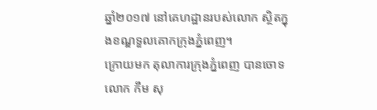ឆ្នាំ២០១៧ នៅគេហដ្ឋានរបស់លោក ស្ថិតក្នុងខណ្ឌទួលគោកក្រុងភ្នំពេញ។
ក្រោយមក តុលាការក្រុងភ្នំពេញ បានចោទលោក កឹម សុ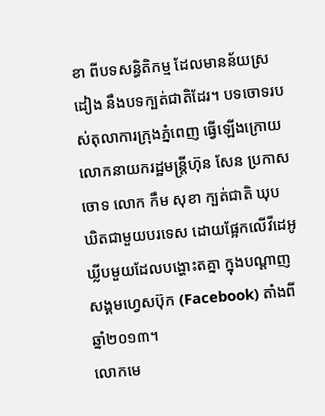ខា ពីបទសន្ធិតិកម្ម ដែលមានន័យស្រដៀង នឹងបទក្បត់ជាតិដែរ។ បទចោទរបស់តុលាការក្រុងភ្នំពេញ ធ្វើឡើងក្រោយ លោកនាយករដ្ឋមន្ត្រីហ៊ុន សែន ប្រកាសចោទ លោក កឹម សុខា ក្បត់ជាតិ ឃុបឃិតជាមួយបរទេស ដោយផ្អែកលើវីដេអូឃ្លីបមួយដែលបង្ហោះតគ្នា ក្នុងបណ្ដាញសង្គមហ្វេសប៊ុក (Facebook) តាំងពីឆ្នាំ២០១៣។
លោកមេ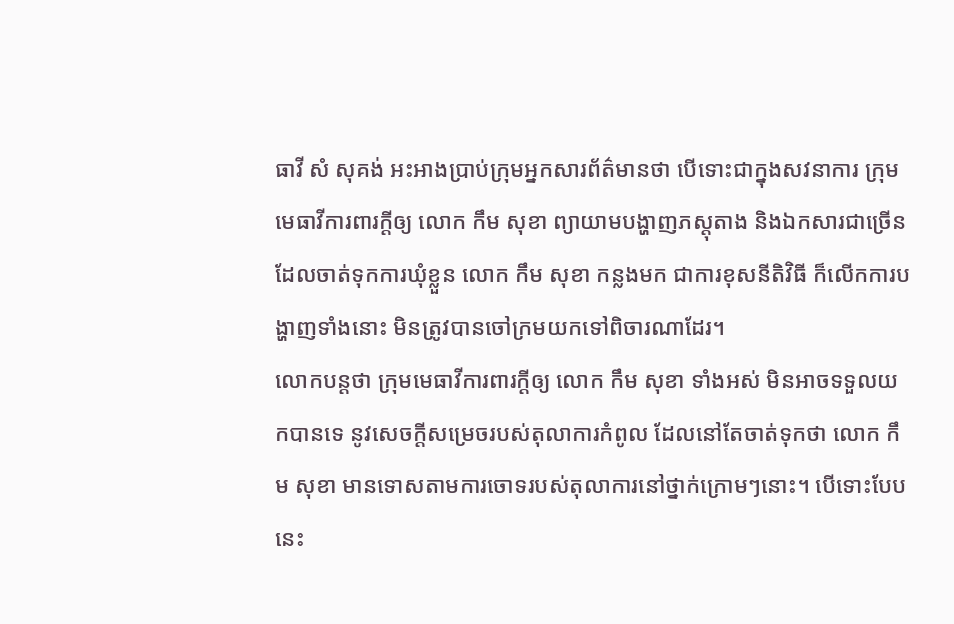ធាវី សំ សុគង់ អះអាងប្រាប់ក្រុមអ្នកសារព័ត៌មានថា បើទោះជាក្នុងសវនាការ ក្រុមមេធាវីការពារក្ដីឲ្យ លោក កឹម សុខា ព្យាយាមបង្ហាញភស្តុតាង និងឯកសារជាច្រើន ដែលចាត់ទុកការឃុំខ្លួន លោក កឹម សុខា កន្លងមក ជាការខុសនីតិវិធី ក៏លើកការបង្ហាញទាំងនោះ មិនត្រូវបានចៅក្រមយកទៅពិចារណាដែរ។
លោកបន្តថា ក្រុមមេធាវីការពារក្ដីឲ្យ លោក កឹម សុខា ទាំងអស់ មិនអាចទទួលយកបានទេ នូវសេចក្ដីសម្រេចរបស់តុលាការកំពូល ដែលនៅតែចាត់ទុកថា លោក កឹម សុខា មានទោសតាមការចោទរបស់តុលាការនៅថ្នាក់ក្រោមៗនោះ។ បើទោះបែបនេះ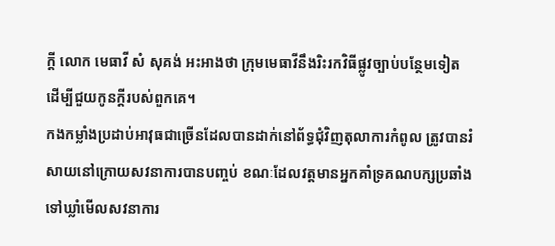ក្ដី លោក មេធាវី សំ សុគង់ អះអាងថា ក្រុមមេធាវីនឹងរិះរកវិធីផ្លូវច្បាប់បន្ថែមទៀត ដើម្បីជួយកូនក្ដីរបស់ពួកគេ។
កងកម្លាំងប្រដាប់អាវុធជាច្រើនដែលបានដាក់នៅព័ទ្ធជុំវិញតុលាការកំពូល ត្រូវបានរំសាយនៅក្រោយសវនាការបានបញ្ចប់ ខណៈដែលវត្តមានអ្នកគាំទ្រគណបក្សប្រឆាំង ទៅឃ្លាំមើលសវនាការ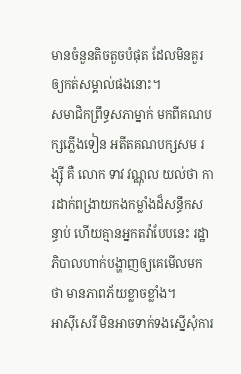មានចំនួនតិចតួចបំផុត ដែលមិនគួរឲ្យកត់សម្គាល់ផងនោះ។
សមាជិកព្រឹទ្ធសភាម្នាក់ មកពីគណបក្សភ្លើងទៀន អតីតគណបក្សសម រង្ស៊ី គឺ លោក ទាវ វណ្ណុល យល់ថា ការដាក់ពង្រាយកងកម្លាំងដ៏សន្ធឹកសន្ធាប់ ហើយគ្មានអ្នកតវ៉ាបែបនេះ រដ្ឋាភិបាលហាក់បង្ហាញឲ្យគេមើលមកថា មានភាពភ័យខ្លាចខ្លាំង។
អាស៊ីសេរី មិនអាចទាក់ទងស្នើសុំការ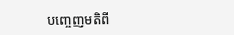បញ្ចេញមតិពី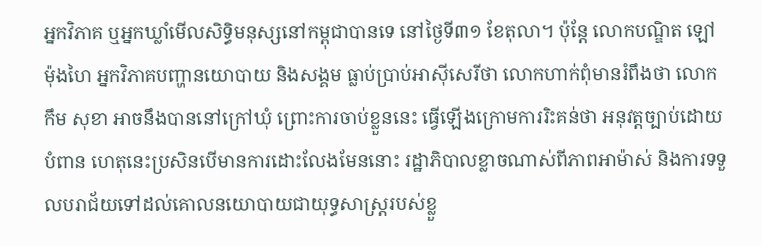អ្នកវិភាគ ឬអ្នកឃ្លាំមើលសិទ្ធិមនុស្សនៅកម្ពុជាបានទេ នៅថ្ងៃទី៣១ ខែតុលា។ ប៉ុន្តែ លោកបណ្ឌិត ឡៅ ម៉ុងហៃ អ្នកវិភាគបញ្ហានយោបាយ និងសង្គម ធ្លាប់ប្រាប់អាស៊ីសេរីថា លោកហាក់ពុំមានរំពឹងថា លោក កឹម សុខា អាចនឹងបាននៅក្រៅឃុំ ព្រោះការចាប់ខ្លួននេះ ធ្វើឡើងក្រោមការរិះគន់ថា អនុវត្តច្បាប់ដោយបំពាន ហេតុនេះប្រសិនបើមានការដោះលែងមែននោះ រដ្ឋាភិបាលខ្លាចណាស់ពីភាពអាម៉ាស់ និងការទទួលបរាជ័យទៅដល់គោលនយោបាយជាយុទ្ធសាស្ត្ររបស់ខ្លួ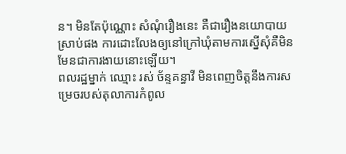ន។ មិនតែប៉ុណ្ណោះ សំណុំរឿងនេះ គឺជារឿងនយោបាយស្រាប់ផង ការដោះលែងឲ្យនៅក្រៅឃុំតាមការស្នើសុំគឺមិនមែនជាការងាយនោះឡើយ។
ពលរដ្ឋម្នាក់ ឈ្មោះ រស់ ច័ន្ទគន្ធាវី មិនពេញចិត្តនឹងការសម្រេចរបស់តុលាការកំពូល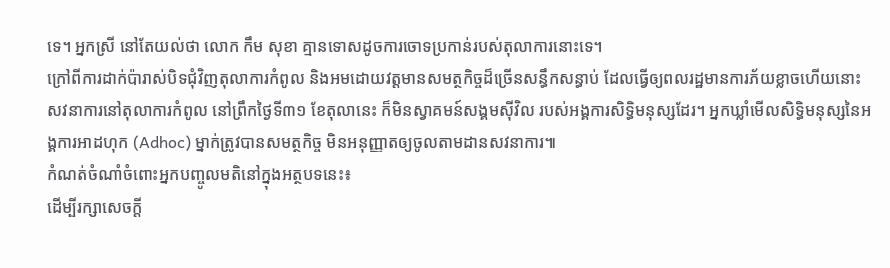ទេ។ អ្នកស្រី នៅតែយល់ថា លោក កឹម សុខា គ្មានទោសដូចការចោទប្រកាន់របស់តុលាការនោះទេ។
ក្រៅពីការដាក់ប៉ារាស់បិទជុំវិញតុលាការកំពូល និងអមដោយវត្តមានសមត្ថកិច្ចដ៏ច្រើនសន្ធឹកសន្ធាប់ ដែលធ្វើឲ្យពលរដ្ឋមានការភ័យខ្លាចហើយនោះ សវនាការនៅតុលាការកំពូល នៅព្រឹកថ្ងៃទី៣១ ខែតុលានេះ ក៏មិនស្វាគមន៍សង្គមស៊ីវិល របស់អង្គការសិទ្ធិមនុស្សដែរ។ អ្នកឃ្លាំមើលសិទ្ធិមនុស្សនៃអង្គការអាដហុក (Adhoc) ម្នាក់ត្រូវបានសមត្ថកិច្ច មិនអនុញ្ញាតឲ្យចូលតាមដានសវនាការ៕
កំណត់ចំណាំចំពោះអ្នកបញ្ចូលមតិនៅក្នុងអត្ថបទនេះ៖
ដើម្បីរក្សាសេចក្ដី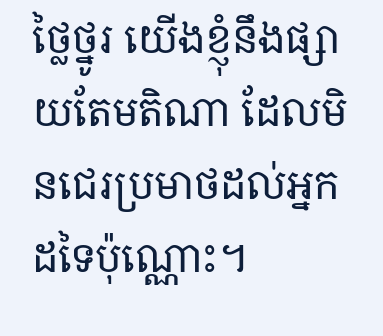ថ្លៃថ្នូរ យើងខ្ញុំនឹងផ្សាយតែមតិណា ដែលមិនជេរប្រមាថដល់អ្នកដទៃប៉ុណ្ណោះ។